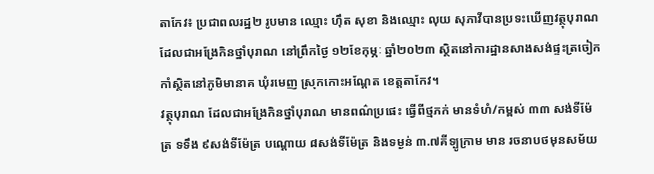តាកែវ៖ ប្រជាពលរដ្ឋ២ រូបមាន ឈ្មោះ ហ៊ឹត សុខា និងឈ្មោះ លុយ សុភាវីបានប្រទះឃើញវត្ថុបុរាណ ដែលជាអង្រែកិនថ្នាំបុរាណ នៅព្រឹកថ្ងៃ ១២ខែកុម្ភៈ ឆ្នាំ២០២៣ ស្ថិតនៅការដ្ឋានសាងសង់ផ្ទះត្រចៀកកាំស្ថិតនៅភូមិមានាគ ឃុំរមេញ ស្រុកកោះអណ្តែត ខេត្តតាកែវ។
វត្ថុបុរាណ ដែលជាអង្រែកិនថ្នាំបុរាណ មានពណ៌ប្រផេះ ធ្វើពីថ្មភក់ មានទំហំ/កម្ពស់ ៣៣ សង់ទីម៉ែត្រ ទទឹង ៩សង់ទីម៉ែត្រ បណ្តោយ ៨សង់ទីម៉ែត្រ និងទម្ងន់ ៣.៧គីទ្បូក្រាម មាន រចនាបថមុនសម័យ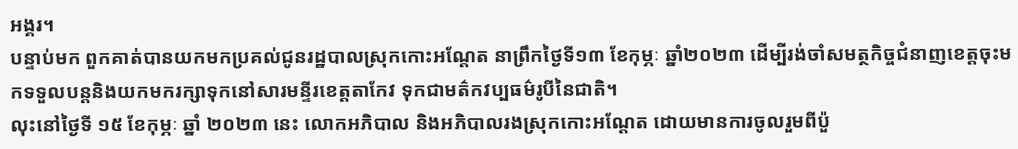អង្គរ។
បន្ទាប់មក ពួកគាត់បានយកមកប្រគល់ជូនរដ្ឋបាលស្រុកកោះអណ្តែត នាព្រឹកថ្ងៃទី១៣ ខែកុម្ភៈ ឆ្នាំ២០២៣ ដើម្បីរង់ចាំសមត្ថកិច្ចជំនាញខេត្តចុះមកទទួលបន្តនិងយកមករក្សាទុកនៅសារមន្ទីរខេត្តតាកែវ ទុកជាមត៌កវប្បធម៌រូបីនៃជាតិ។
លុះនៅថ្ងៃទី ១៥ ខែកុម្ភៈ ឆ្នាំ ២០២៣ នេះ លោកអភិបាល និងអភិបាលរងស្រុកកោះអណ្តែត ដោយមានការចូលរួមពីប៉ួ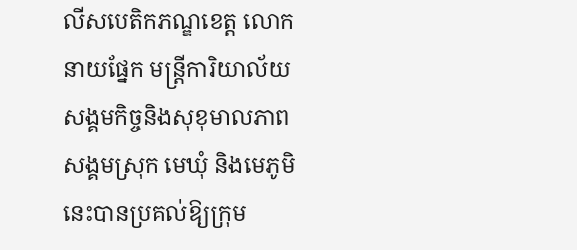លីសបេតិកភណ្ឌខេត្ត លោកនាយផ្នែក មន្តី្រការិយាល័យសង្គមកិច្ចនិងសុខុមាលភាពសង្គមស្រុក មេឃុំ និងមេភូមិ នេះបានប្រគល់ឱ្យក្រុម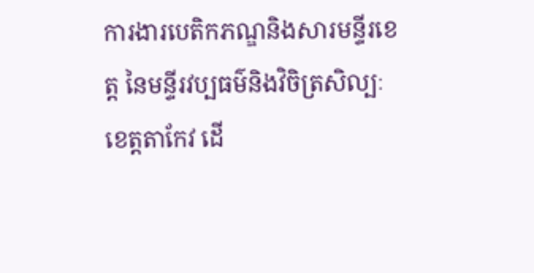ការងារបេតិកភណ្ឌនិងសារមន្ទីរខេត្ត នៃមន្ទីរវប្បធម៌និងវិចិត្រសិល្បៈ ខេត្តតាកែវ ដើ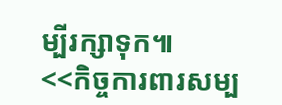ម្បីរក្សាទុក៕
<<កិច្ចការពារសម្ប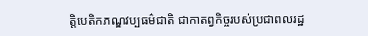ត្តិបេតិកភណ្ឌវប្បធម៌ជាតិ ជាកាតព្វកិច្ចរបស់ប្រជាពលរដ្ឋ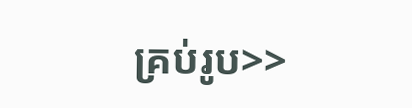គ្រប់រូប>>